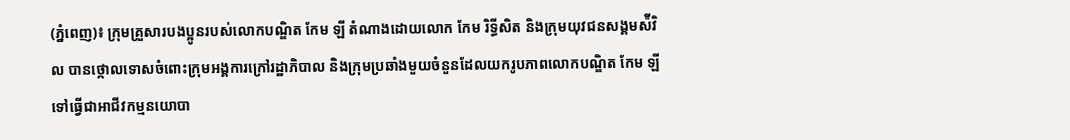(ភ្នំពេញ)៖ ក្រុមគ្រួសារបងប្អូនរបស់លោកបណ្ឌិត កែម ឡី តំណាងដោយលោក កែម រិទ្ធីសិត និងក្រុមយុវជនសង្គមស៉ីវិល បានថ្កោលទោសចំពោះក្រុមអង្គការក្រៅរដ្ឋាភិបាល និងក្រុមប្រឆាំងមួយចំនួនដែលយករូបភាពលោកបណ្ឌិត កែម ឡី ទៅធ្វើជាអាជីវកម្មនយោបា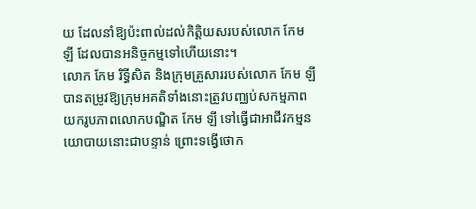យ ដែលនាំឱ្យប៉ះពាល់ដល់កិត្តិយសរបស់លោក កែម ឡី ដែលបានអនិច្ចកម្មទៅហើយនោះ។
លោក កែម រិទ្ធីសិត និងក្រុមគ្រួសាររបស់លោក កែម ឡី បានតម្រូវឱ្យក្រុមអគតិទាំងនោះត្រូវបញ្ឈប់សកម្មភាពយករូបភាពលោកបណ្ឌិត កែម ឡី ទៅធ្វើជាអាជីវកម្មនយោបាយនោះជាបន្ទាន់ ព្រោះទង្វើថោក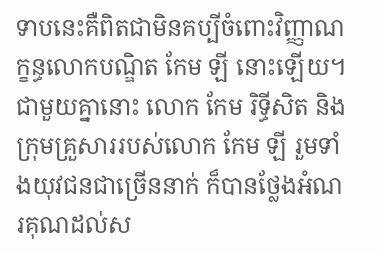ទាបនេះគឺពិតជាមិនគប្បីចំពោះវិញ្ញាណក្ខន្ធលោកបណ្ឌិត កែម ឡី នោះឡើយ។
ជាមួយគ្នានោះ លោក កែម រិទ្ធីសិត និងក្រុមគ្រួសាររបស់លោក កែម ឡី រួមទាំងយុវជនជាច្រើននាក់ ក៏បានថ្លែងអំណរគុណដល់ស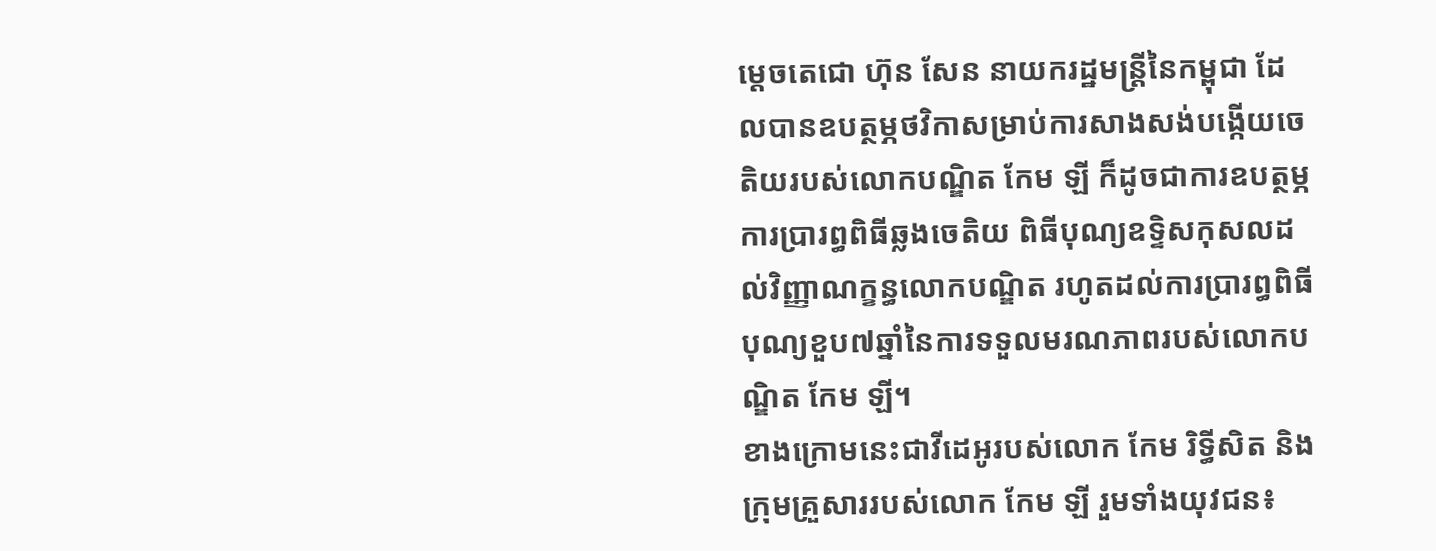ម្តេចតេជោ ហ៊ុន សែន នាយករដ្ឋមន្ត្រីនៃកម្ពុជា ដែលបានឧបត្ថម្ភថវិកាសម្រាប់ការសាងសង់បង្កើយចេតិយរបស់លោកបណ្ឌិត កែម ឡី ក៏ដូចជាការឧបត្ថម្ភការប្រារព្ធពិធីឆ្លងចេតិយ ពិធីបុណ្យឧទ្ទិសកុសលដល់វិញ្ញាណក្ខន្ធលោកបណ្ឌិត រហូតដល់ការប្រារព្ធពិធីបុណ្យខួប៧ឆ្នាំនៃការទទួលមរណភាពរបស់លោកបណ្ឌិត កែម ឡី។
ខាងក្រោមនេះជាវីដេអូរបស់លោក កែម រិទ្ធីសិត និងក្រុមគ្រួសាររបស់លោក កែម ឡី រួមទាំងយុវជន៖